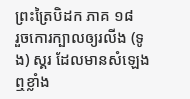ព្រះត្រៃបិដក ភាគ ១៨
រួចកោរក្បាលឲ្យរលីង (ទូង) ស្គរ ដែលមានសំឡេងឮខ្លាំង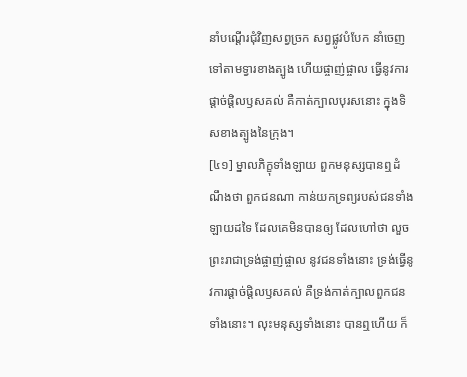នាំបណ្តើរជុំវិញសព្វច្រក សព្វផ្លូវបំបែក នាំចេញទៅតាមទ្វារខាងត្បូង ហើយផ្ចាញ់ផ្ចាល ធ្វើនូវការផ្តាច់ផ្តិលឫសគល់ គឺកាត់ក្បាលបុរសនោះ ក្នុងទិសខាងត្បូងនៃក្រុង។
[៤១] ម្នាលភិក្ខុទាំងឡាយ ពួកមនុស្សបានឮដំណឹងថា ពួកជនណា កាន់យកទ្រព្យរបស់ជនទាំងឡាយដទៃ ដែលគេមិនបានឲ្យ ដែលហៅថា លួច ព្រះរាជាទ្រង់ផ្ចាញ់ផ្ចាល នូវជនទាំងនោះ ទ្រង់ធ្វើនូវការផ្តាច់ផ្តិលឫសគល់ គឺទ្រង់កាត់ក្បាលពួកជនទាំងនោះ។ លុះមនុស្សទាំងនោះ បានឮហើយ ក៏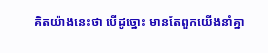គិតយ៉ាងនេះថា បើដូច្នោះ មានតែពួកយើងនាំគ្នា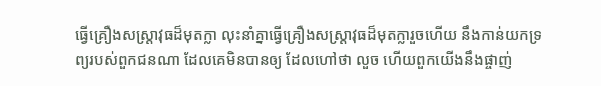ធ្វើគ្រឿងសស្ត្រាវុធដ៏មុតក្លា លុះនាំគ្នាធ្វើគ្រឿងសស្ត្រាវុធដ៏មុតក្លារួចហើយ នឹងកាន់យកទ្រព្យរបស់ពួកជនណា ដែលគេមិនបានឲ្យ ដែលហៅថា លួច ហើយពួកយើងនឹងផ្ចាញ់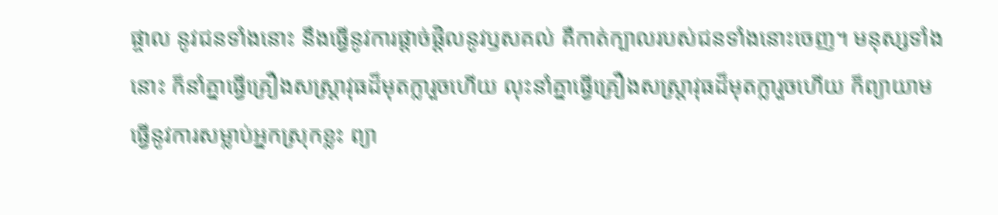ផ្ចាល នូវជនទាំងនោះ នឹងធ្វើនូវការផ្តាច់ផ្តិលនូវឫសគល់ គឺកាត់ក្បាលរបស់ជនទាំងនោះចេញ។ មនុស្សទាំងនោះ ក៏នាំគ្នាធ្វើគ្រឿងសស្ត្រាវុធដ៏មុតក្លារួចហើយ លុះនាំគ្នាធ្វើគ្រឿងសស្ត្រាវុធដ៏មុតក្លារួចហើយ ក៏ព្យាយាមធ្វើនូវការសម្លាប់អ្នកស្រុកខ្លះ ព្យា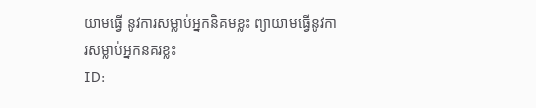យាមធ្វើ នូវការសម្លាប់អ្នកនិគមខ្លះ ព្យាយាមធ្វើនូវការសម្លាប់អ្នកនគរខ្លះ
ID: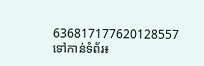636817177620128557
ទៅកាន់ទំព័រ៖